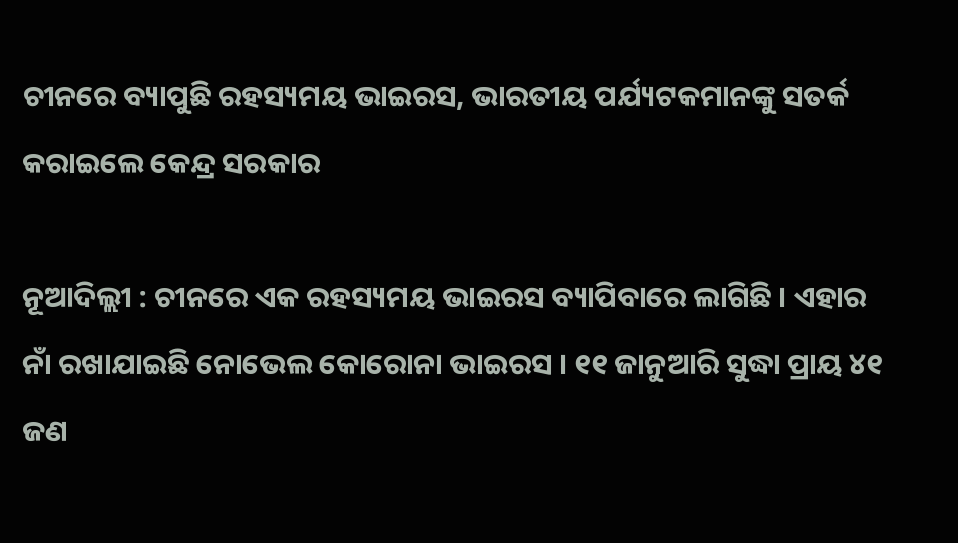ଚୀନରେ ବ୍ୟାପୁଛି ରହସ୍ୟମୟ ଭାଇରସ, ଭାରତୀୟ ପର୍ଯ୍ୟଟକମାନଙ୍କୁ ସତର୍କ କରାଇଲେ କେନ୍ଦ୍ର ସରକାର

ନୂଆଦିଲ୍ଲୀ : ଚୀନରେ ଏକ ରହସ୍ୟମୟ ଭାଇରସ ବ୍ୟାପିବାରେ ଲାଗିଛି । ଏହାର ନାଁ ରଖାଯାଇଛି ନୋଭେଲ କୋରୋନା ଭାଇରସ । ୧୧ ଜାନୁଆରି ସୁଦ୍ଧା ପ୍ରାୟ ୪୧ ଜଣ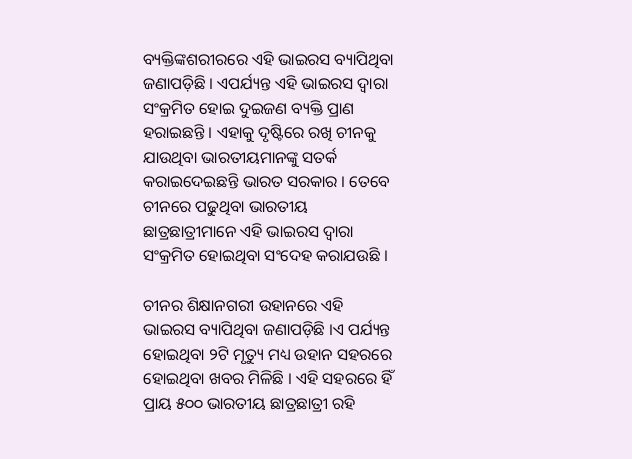ବ୍ୟକ୍ତିଙ୍କଶରୀରରେ ଏହି ଭାଇରସ ବ୍ୟାପିଥିବା ଜଣାପଡ଼ିଛି । ଏପର୍ଯ୍ୟନ୍ତ ଏହି ଭାଇରସ ଦ୍ୱାରା ସଂକ୍ରମିତ ହୋଇ ଦୁଇଜଣ ବ୍ୟକ୍ତି ପ୍ରାଣ ହରାଇଛନ୍ତି । ଏହାକୁ ଦୃଷ୍ଟିରେ ରଖି ଚୀନକୁ ଯାଉଥିବା ଭାରତୀୟମାନଙ୍କୁ ସତର୍କ କରାଇଦେଇଛନ୍ତି ଭାରତ ସରକାର । ତେବେ ଚୀନରେ ପଢୁଥିବା ଭାରତୀୟ ଛାତ୍ରଛାତ୍ରୀମାନେ ଏହି ଭାଇରସ ଦ୍ୱାରା ସଂକ୍ରମିତ ହୋଇଥିବା ସଂଦେହ କରାଯଉଛି ।

ଚୀନର ଶିକ୍ଷାନଗରୀ ଉହାନରେ ଏହି ଭାଇରସ ବ୍ୟାପିଥିବା ଜଣାପଡ଼ିଛି ।ଏ ପର୍ଯ୍ୟନ୍ତ ହୋଇଥିବା ୨ଟି ମୃତ୍ୟୁ ମଧ୍ୟ ଉହାନ ସହରରେ ହୋଇଥିବା ଖବର ମିଳିଛି । ଏହି ସହରରେ ହିଁ ପ୍ରାୟ ୫୦୦ ଭାରତୀୟ ଛାତ୍ରଛାତ୍ରୀ ରହି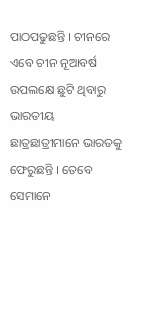ପାଠପଢୁଛନ୍ତି । ଚୀନରେ ଏବେ ଚୀନ ନୂଆବର୍ଷ ଉପଲକ୍ଷେ ଛୁଟି ଥିବାରୁ ଭାରତୀୟ ଛାତ୍ରଛାତ୍ରୀମାନେ ଭାରତକୁ ଫେରୁଛନ୍ତି । ତେବେ ସେମାନେ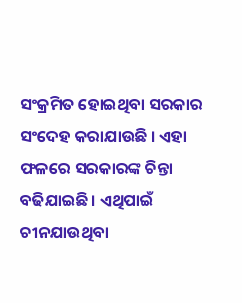ସଂକ୍ରମିତ ହୋଇଥିବା ସରକାର ସଂଦେହ କରାଯାଉଛି । ଏହା ଫଳରେ ସରକାରଙ୍କ ଚିନ୍ତା ବଢିଯାଇଛି । ଏଥିପାଇଁ ଚୀନଯାଉଥିବା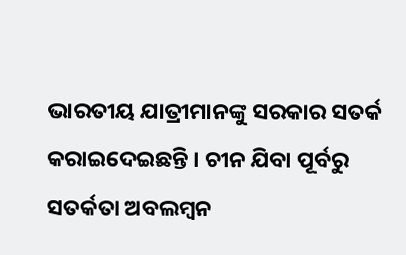ଭାରତୀୟ ଯାତ୍ରୀମାନଙ୍କୁ ସରକାର ସତର୍କ କରାଇଦେଇଛନ୍ତି । ଚୀନ ଯିବା ପୂର୍ବରୁ ସତର୍କତା ଅବଲମ୍ବନ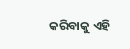କରିବାକୁ ଏହି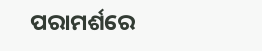ପରାମର୍ଶରେ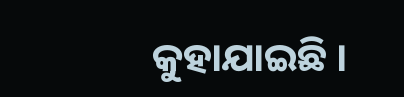କୁହାଯାଇଛି ।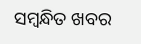ସମ୍ବନ୍ଧିତ ଖବର